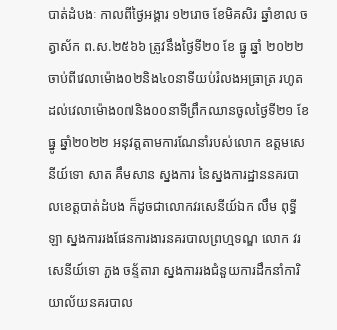បាត់ដំបងៈ កាលពីថ្ងៃអង្គារ ១២រោច ខែមិគសិរ ឆ្នាំខាល ចត្វាស័ក ព.ស.២៥៦៦ ត្រូវនឹងថ្ងៃទី២០ ខែ ធ្នូ ឆ្នាំ ២០២២ ចាប់ពីវេលាម៉ោង០២និង៤០នាទីយប់រំលងអធ្រាត្រ រហូតដល់វេលាម៉ោង០៧និង០០នាទីព្រឹកឈានចូលថ្ងៃទី២១ ខែធ្នូ ឆ្នាំ២០២២ អនុវត្តតាមការណែនាំរបស់លោក ឧត្តមសេនីយ៍ទោ សាត គឹមសាន ស្នងការ នៃស្នងការដ្ឋាននគរបាលខេត្តបាត់ដំបង ក៏ដូចជាលោកវរសេនីយ៍ឯក លឹម ពុទ្ធីឡា ស្នងការរងផែនការងារនគរបាលព្រហ្មទណ្ឌ លោក វរសេនីយ៍ទោ ភួង ចន្ទ័តារា ស្នងការរងជំនួយការដឹកនាំការិយាល័យនគរបាល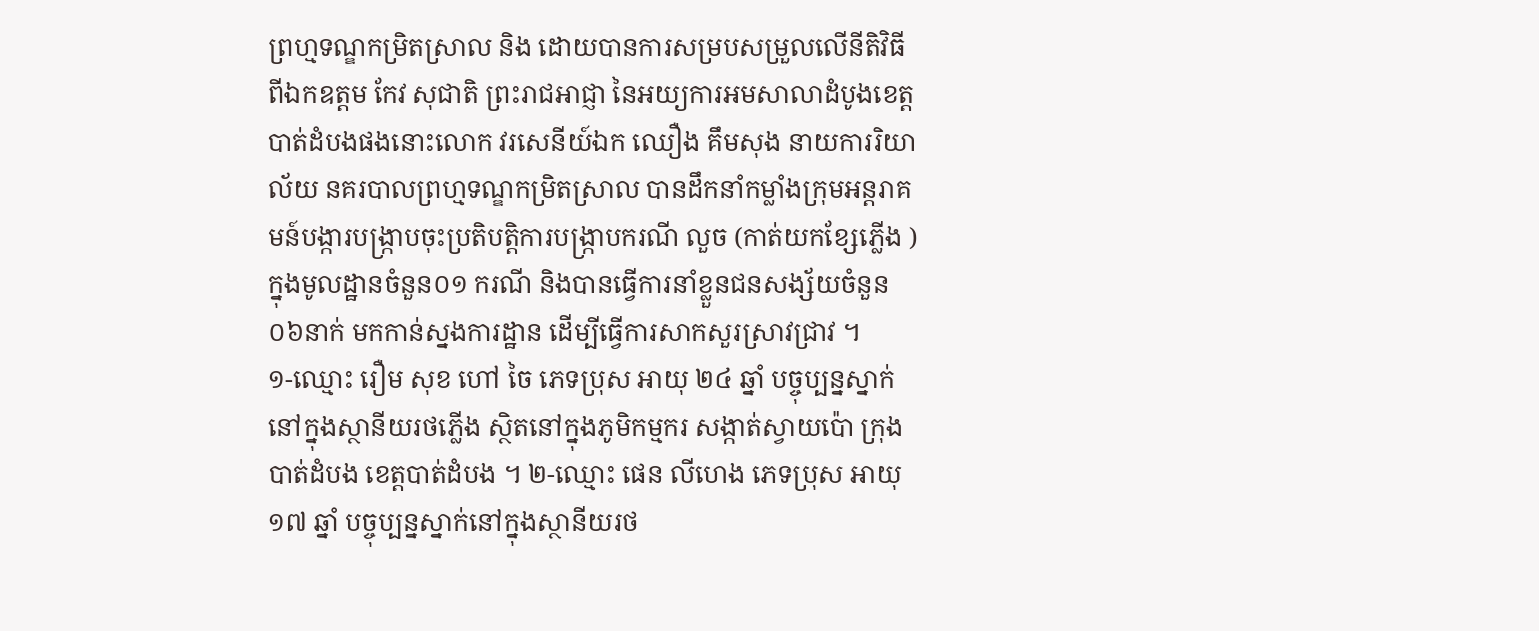ព្រហ្មទណ្ឌកម្រិតស្រាល និង ដោយបានការសម្របសម្រួលលើនីតិវិធីពីឯកឧត្ដម កែវ សុជាតិ ព្រះរាជអាជ្ញា នៃអយ្យការអមសាលាដំបូងខេត្តបាត់ដំបងផងនោះលោក វរសេនីយ៍ឯក ឈឿង គឹមសុង នាយការរិយាល័យ នគរបាលព្រហ្មទណ្ឌកម្រិតស្រាល បានដឹកនាំកម្លាំងក្រុមអន្តរាគមន៍បង្ការបង្ក្រាបចុះប្រតិបត្តិការបង្ក្រាបករណី លួច (កាត់យកខ្សែភ្លើង ) ក្នុងមូលដ្ឋានចំនួន០១ ករណី និងបានធ្វើការនាំខ្លួនជនសង្ស័យចំនួន០៦នាក់ មកកាន់ស្នងការដ្ឋាន ដើម្បីធ្វើការសាកសួរស្រាវជ្រាវ ។
១-ឈ្មោះ រឿម សុខ ហៅ ចៃ ភេទប្រុស អាយុ ២៤ ឆ្នាំ បច្ចុប្បន្នស្នាក់នៅក្នុងស្ថានីយរថភ្លើង ស្ថិតនៅក្នុងភូមិកម្មករ សង្កាត់ស្វាយប៉ោ ក្រុងបាត់ដំបង ខេត្តបាត់ដំបង ។ ២-ឈ្មោះ ផេន លីហេង ភេទប្រុស អាយុ ១៧ ឆ្នាំ បច្ចុប្បន្នស្នាក់នៅក្នុងស្ថានីយរថ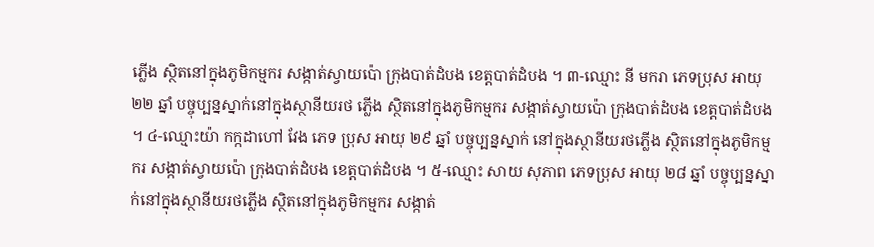ភ្លើង ស្ថិតនៅក្នុងភូមិកម្មករ សង្កាត់ស្វាយប៉ោ ក្រុងបាត់ដំបង ខេត្តបាត់ដំបង ។ ៣-ឈ្មោះ នី មករា ភេទប្រុស អាយុ ២២ ឆ្នាំ បច្ចុប្បន្នស្នាក់នៅក្នុងស្ថានីយរថ ភ្លើង ស្ថិតនៅក្នុងភូមិកម្មករ សង្កាត់ស្វាយប៉ោ ក្រុងបាត់ដំបង ខេត្តបាត់ដំបង ។ ៤-ឈ្មោះយ៉ា កក្កដាហៅ វែង ភេទ ប្រុស អាយុ ២៩ ឆ្នាំ បច្ចុប្បន្នស្នាក់ នៅក្នុងស្ថានីយរថភ្លើង ស្ថិតនៅក្នុងភូមិកម្មករ សង្កាត់ស្វាយប៉ោ ក្រុងបាត់ដំបង ខេត្តបាត់ដំបង ។ ៥-ឈ្មោះ សាយ សុភាព ភេទប្រុស អាយុ ២៨ ឆ្នាំ បច្ចុប្បន្នស្នាក់នៅក្នុងស្ថានីយរថភ្លើង ស្ថិតនៅក្នុងភូមិកម្មករ សង្កាត់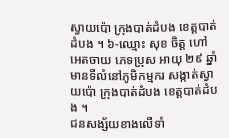ស្វាយប៉ោ ក្រុងបាត់ដំបង ខេត្តបាត់ដំបង ។ ៦-ឈ្មោះ សុខ ចិត្ត ហៅ អេតចាយ ភេទប្រុស អាយុ ២៩ ឆ្នាំ មានទីលំនៅភូមិកម្មករ សង្កាត់ស្វាយប៉ោ ក្រុងបាត់ដំបង ខេត្តបាត់ដំបង ។
ជនសង្ស័យខាងលើទាំ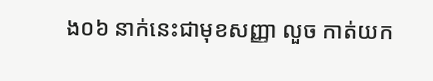ង០៦ នាក់នេះជាមុខសញ្ញា លួច កាត់យក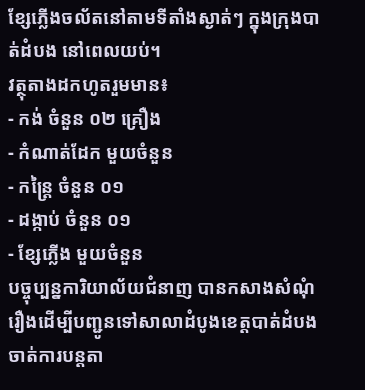ខ្សែភ្លើងចល័តនៅតាមទីតាំងស្ងាត់ៗ ក្នុងក្រុងបាត់ដំបង នៅពេលយប់។
វត្ថុតាងដកហូតរួមមាន៖
- កង់ ចំនួន ០២ គ្រឿង
- កំណាត់ដែក មួយចំនួន
- កន្ត្រៃ ចំនួន ០១
- ដង្កាប់ ចំនួន ០១
- ខ្សែភ្លើង មួយចំនួន
បច្ចុប្បន្នការិយាល័យជំនាញ បានកសាងសំណុំរឿងដើម្បីបញ្ជូនទៅសាលាដំបូងខេត្តបាត់ដំបង ចាត់ការបន្តតា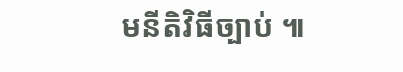មនីតិវិធីច្បាប់ ៕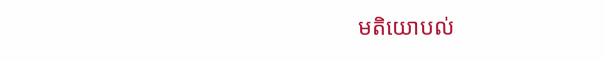មតិយោបល់